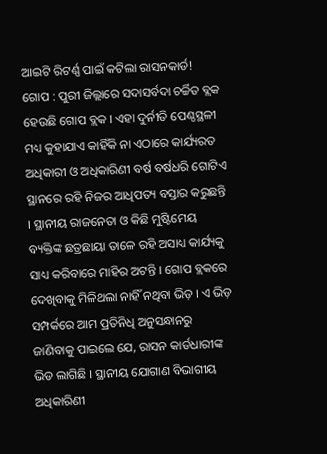ଆଇଟି ରିଟର୍ଣ୍ଣ ପାଇଁ କଟିଲା ରାସନକାର୍ଡ!
ଗୋପ : ପୁରୀ ଜିଲ୍ଲାରେ ସଦାସର୍ବଦା ଚର୍ଚ୍ଚିତ ବ୍ଲକ ହେଉଛି ଗୋପ ବ୍ଲକ । ଏହା ଦୁର୍ନୀତି ପେଣ୍ଠସ୍ଥଳୀ ମଧ୍ୟ କୁହାଯାଏ କାହିଁକି ନା ଏଠାରେ କାର୍ଯ୍ୟରତ ଅଧିକାରୀ ଓ ଅଧିକାରିଣୀ ବର୍ଷ ବର୍ଷଧରି ଗୋଟିଏ ସ୍ଥାନରେ ରହି ନିଜର ଆଧିପତ୍ୟ ବସ୍ତାର କରୁଛନ୍ତି । ସ୍ଥାନୀୟ ରାଜନେତା ଓ କିଛି ମୁଷ୍ଟିମେୟ ବ୍ୟକ୍ତିଙ୍କ ଛତ୍ରଛାୟା ତାଳେ ରହି ଅସାଧ୍ୟ କାର୍ଯ୍ୟକୁ ସାଧ୍ୟ କରିବାରେ ମାହିର ଅଟନ୍ତି । ଗୋପ ବ୍ଲକରେ ଦେଖିବାକୁ ମିଳିଥଲା ନାହିଁ ନଥିବା ଭିଡ଼ । ଏ ଭିଡ଼ ସମ୍ପର୍କରେ ଆମ ପ୍ରତିନିଧି ଅନୁସନ୍ଧାନରୁ ଜାଣିବାକୁ ପାଇଲେ ଯେ, ରାସନ କାର୍ଡଧାରୀଙ୍କ ଭିଡ ଲାଗିଛି । ସ୍ଥାନୀୟ ଯୋଗାଣ ବିଭାଗୀୟ ଅଧିକାରିଣୀ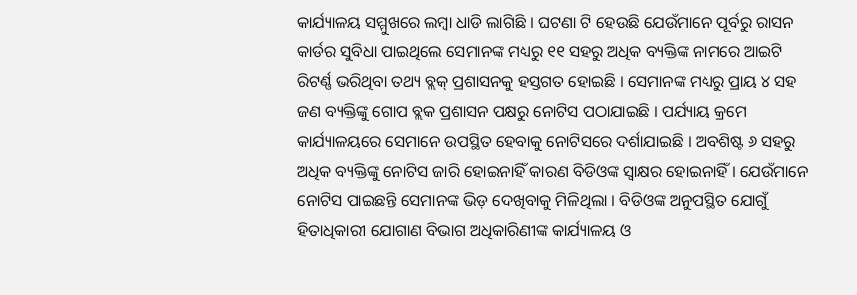କାର୍ଯ୍ୟାଳୟ ସମ୍ମୁଖରେ ଲମ୍ବା ଧାଡି ଲାଗିଛି । ଘଟଣା ଟି ହେଉଛି ଯେଉଁମାନେ ପୂର୍ବରୁ ରାସନ କାର୍ଡର ସୁବିଧା ପାଇଥିଲେ ସେମାନଙ୍କ ମଧ୍ୟରୁ ୧୧ ସହରୁ ଅଧିକ ବ୍ୟକ୍ତିଙ୍କ ନାମରେ ଆଇଟି ରିଟର୍ଣ୍ଣ ଭରିଥିବା ତଥ୍ୟ ବ୍ଲକ୍ ପ୍ରଶାସନକୁ ହସ୍ତଗତ ହୋଇଛି । ସେମାନଙ୍କ ମଧ୍ୟରୁ ପ୍ରାୟ ୪ ସହ ଜଣ ବ୍ୟକ୍ତିଙ୍କୁ ଗୋପ ବ୍ଲକ ପ୍ରଶାସନ ପକ୍ଷରୁ ନୋଟିସ ପଠାଯାଇଛି । ପର୍ଯ୍ୟାୟ କ୍ରମେ କାର୍ଯ୍ୟାଳୟରେ ସେମାନେ ଉପସ୍ଥିତ ହେବାକୁ ନୋଟିସରେ ଦର୍ଶାଯାଇଛି । ଅବଶିଷ୍ଟ ୬ ସହରୁ ଅଧିକ ବ୍ୟକ୍ତିଙ୍କୁ ନୋଟିସ ଜାରି ହୋଇନାହିଁ କାରଣ ବିଡିଓଙ୍କ ସ୍ୱାକ୍ଷର ହୋଇନାହିଁ । ଯେଉଁମାନେ ନୋଟିସ ପାଇଛନ୍ତି ସେମାନଙ୍କ ଭିଡ଼ ଦେଖିବାକୁ ମିଳିଥିଲା । ବିଡିଓଙ୍କ ଅନୁପସ୍ଥିତ ଯୋଗୁଁ ହିତାଧିକାରୀ ଯୋଗାଣ ବିଭାଗ ଅଧିକାରିଣୀଙ୍କ କାର୍ଯ୍ୟାଳୟ ଓ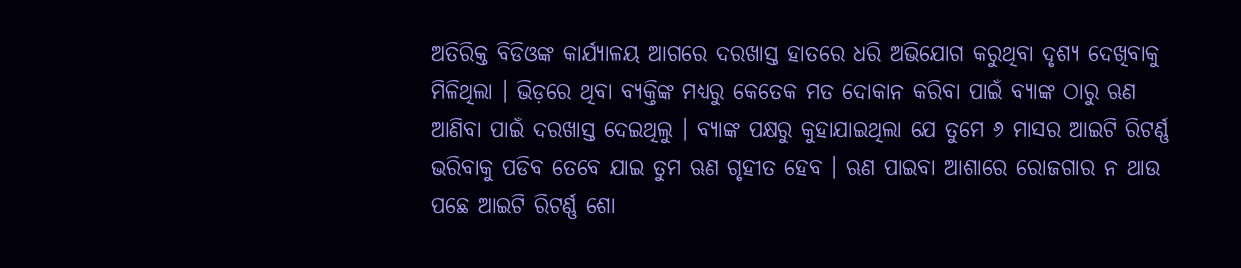ଅତିରିକ୍ତ ବିଡିଓଙ୍କ କାର୍ଯ୍ୟାଳୟ ଆଗରେ ଦରଖାସ୍ତ ହାତରେ ଧରି ଅଭିଯୋଗ କରୁଥିବା ଦୃଶ୍ୟ ଦେଖିବାକୁ ମିଳିଥିଲା । ଭିଡ଼ରେ ଥିବା ବ୍ୟକ୍ତିଙ୍କ ମଧ୍ୟରୁ କେତେକ ମତ ଦୋକାନ କରିବା ପାଇଁ ବ୍ୟାଙ୍କ ଠାରୁ ଋଣ ଆଣିବା ପାଇଁ ଦରଖାସ୍ତ ଦେଇଥିଲୁ । ବ୍ୟାଙ୍କ ପକ୍ଷରୁ କୁହାଯାଇଥିଲା ଯେ ତୁମେ ୬ ମାସର ଆଇଟି ରିଟର୍ଣ୍ଣ ଭରିବାକୁ ପଡିବ ତେବେ ଯାଇ ତୁମ ଋଣ ଗୃହୀତ ହେବ । ଋଣ ପାଇବା ଆଶାରେ ରୋଜଗାର ନ ଥାଉ ପଛେ ଆଇଟି ରିଟର୍ଣ୍ଣ ଶୋ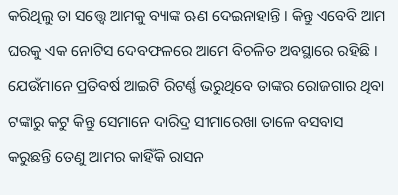କରିଥିଲୁ ତା ସତ୍ତ୍ୱେ ଆମକୁ ବ୍ୟାଙ୍କ ଋଣ ଦେଇନାହାନ୍ତି । କିନ୍ତୁ ଏବେବି ଆମ ଘରକୁ ଏକ ନୋଟିସ ଦେବଫଳରେ ଆମେ ବିଚଳିତ ଅବସ୍ଥାରେ ରହିଛି । ଯେଉଁମାନେ ପ୍ରତିବର୍ଷ ଆଇଟି ରିଟର୍ଣ୍ଣ ଭରୁଥିବେ ତାଙ୍କର ରୋଜଗାର ଥିବା ଟଙ୍କାରୁ କଟୁ କିନ୍ତୁ ସେମାନେ ଦାରିଦ୍ର ସୀମାରେଖା ତାଳେ ବସବାସ କରୁଛନ୍ତି ତେଣୁ ଆମର କାହିଁକି ରାସନ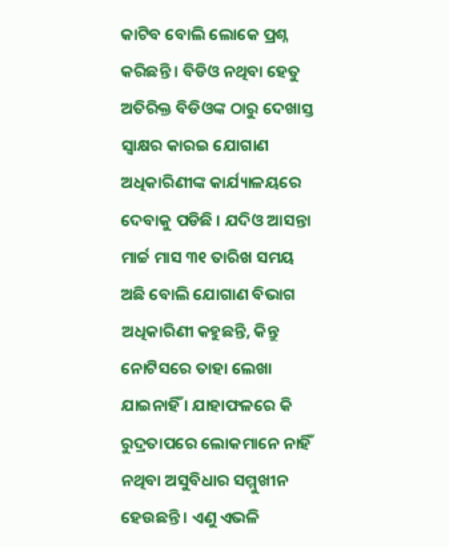କାଟିବ ବୋଲି ଲୋକେ ପ୍ରଶ୍ନ କରିଛନ୍ତି । ବିଡିଓ ନଥିବା ହେତୁ ଅତିରିକ୍ତ ବିଡିଓଙ୍କ ଠାରୁ ଦେଖାସ୍ତ ସ୍ୱାକ୍ଷର କାରଇ ଯୋଗାଣ ଅଧିକାରିଣୀଙ୍କ କାର୍ଯ୍ୟାଳୟରେ ଦେବାକୁ ପଡିଛି । ଯଦିଓ ଆସନ୍ତା ମାର୍ଚ୍ଚ ମାସ ୩୧ ତାରିଖ ସମୟ ଅଛି ବୋଲି ଯୋଗାଣ ବିଭାଗ ଅଧିକାରିଣୀ କହୁଛନ୍ତି, କିନ୍ତୁ ନୋଟିସରେ ତାହା ଲେଖା ଯାଇନାହିଁ । ଯାହାଫଳରେ କି ରୁଦ୍ରତାପରେ ଲୋକମାନେ ନାହିଁ ନଥିବା ଅସୁବିଧାର ସମ୍ମୁଖୀନ ହେଉଛନ୍ତି । ଏଣୁ ଏଭଳି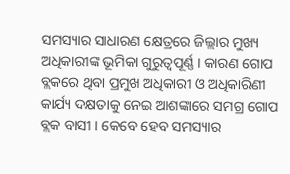ସମସ୍ୟାର ସାଧାରଣ କ୍ଷେତ୍ରରେ ଜିଲ୍ଲାର ମୁଖ୍ୟ ଅଧିକାରୀଙ୍କ ଭୂମିକା ଗୁରୁତ୍ୱପୂର୍ଣ୍ଣ । କାରଣ ଗୋପ ବ୍ଲକରେ ଥିବା ପ୍ରମୁଖ ଅଧିକାରୀ ଓ ଅଧିକାରିଣୀ କାର୍ଯ୍ୟ ଦକ୍ଷତାକୁ ନେଇ ଆଶଙ୍କାରେ ସମଗ୍ର ଗୋପ ବ୍ଲକ ବାସୀ । କେବେ ହେବ ସମସ୍ୟାର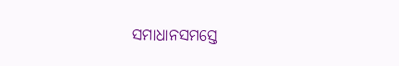ସମାଧାନସମସ୍ତେ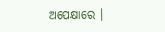ଅପେକ୍ଷାରେ ।